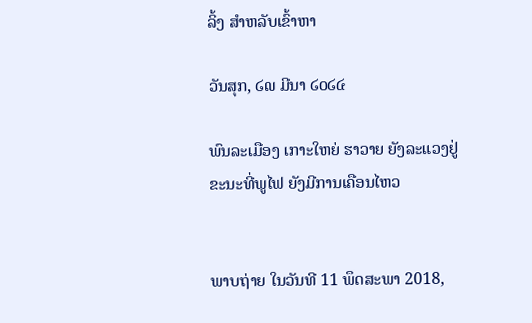ລິ້ງ ສຳຫລັບເຂົ້າຫາ

ວັນສຸກ, ໒໙ ມີນາ ໒໐໒໔

ພົນລະເມືອງ ເກາະໃຫຍ່ ຮາວາຍ ຍັງລະແວງຢູ່ ຂະນະທີ່ພູໄຟ ຍັງມີການເຄືອນໄຫວ


ພາບຖ່າຍ ໃນວັນທີ 11 ພຶດສະພາ 2018,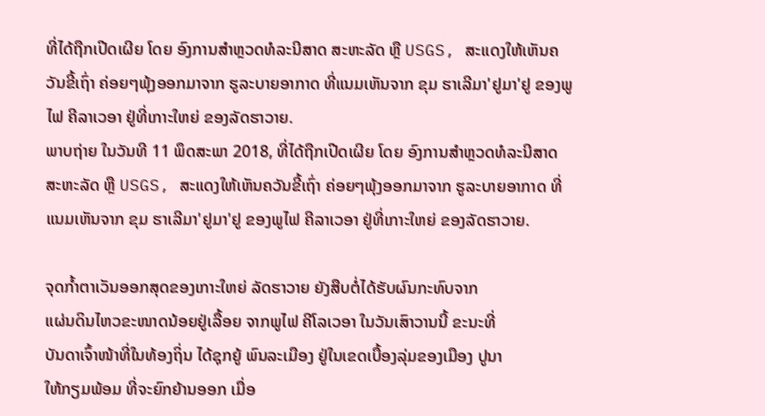ທີ່ໄດ້ຖືກເປີດເຜີຍ ໂດຍ ອົງການສຳຫຼວດທໍລະນີສາດ ສະຫະລັດ ຫຼື USGS, ສະແດງໃຫ້ເຫັນຄວັນຂີ້ເຖົ່າ ຄ່ອຍໆພຸ້ງອອກມາຈາກ ຮູລະບາຍອາກາດ ທີ່ແນມເຫັນຈາກ ຂຸມ ຮາເລີມາ'ຢູມາ'ຢູ ຂອງພູໄຟ ຄີລາເວອາ ຢູ່ທີ່ເກາະໃຫຍ່ ຂອງລັດຮາວາຍ.
ພາບຖ່າຍ ໃນວັນທີ 11 ພຶດສະພາ 2018, ທີ່ໄດ້ຖືກເປີດເຜີຍ ໂດຍ ອົງການສຳຫຼວດທໍລະນີສາດ ສະຫະລັດ ຫຼື USGS, ສະແດງໃຫ້ເຫັນຄວັນຂີ້ເຖົ່າ ຄ່ອຍໆພຸ້ງອອກມາຈາກ ຮູລະບາຍອາກາດ ທີ່ແນມເຫັນຈາກ ຂຸມ ຮາເລີມາ'ຢູມາ'ຢູ ຂອງພູໄຟ ຄີລາເວອາ ຢູ່ທີ່ເກາະໃຫຍ່ ຂອງລັດຮາວາຍ.

ຈຸດກ້ຳຕາເວັນອອກສຸດຂອງເກາະໃຫຍ່ ລັດຮາວາຍ ຍັງສືບຕໍ່ໄດ້ຮັບຜົນກະທົບຈາກ
ແຜ່ນດິນໄຫວຂະໜາດນ້ອຍຢູ່ເລື້ອຍ ຈາກພູໄຟ ຄີໂລເວອາ ໃນວັນເສົາວານນີ້ ຂະນະທີ່
ບັນດາເຈົ້າໜ້າທີ່ໃນທ້ອງຖິ່ນ ໄດ້ຊຸກຍູ້ ພົນລະເມືອງ ຢູ່ໃນເຂດເບື້ອງລຸ່ມຂອງເມືອງ ປູນາ
ໃຫ້ກຽມພ້ອມ ທີ່ຈະຍົກຍ້ານອອກ ເມື່ອ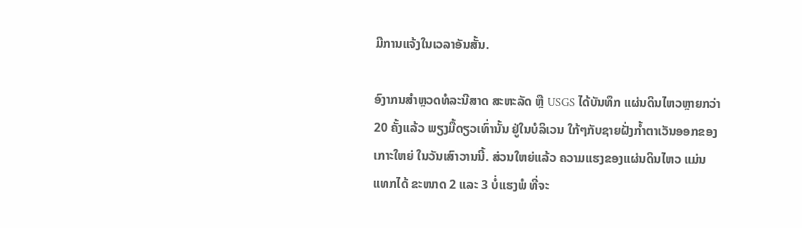ມີການແຈ້ງໃນເວລາອັນສັ້ນ.

ອົງາກນສຳຫຼວດທໍລະນີສາດ ສະຫະລັດ ຫຼື USGS ໄດ້ບັນທຶກ ແຜ່ນດິນໄຫວຫຼາຍກວ່າ
20 ຄັ້ງແລ້ວ ພຽງມື້ດຽວເທົ່ານັ້ນ ຢູ່ໃນບໍລິເວນ ໃກ້ໆກັບຊາຍຝັ່ງກ້ຳຕາເວັນອອກຂອງ
ເກາະໃຫຍ່ ໃນວັນເສົາວານນີ້. ສ່ວນໃຫຍ່ແລ້ວ ຄວາມແຮງຂອງແຜ່ນດິນໄຫວ ແມ່ນ
ແທກໄດ້ ຂະໜາດ 2 ແລະ 3 ບໍ່ແຮງພໍ ທີ່ຈະ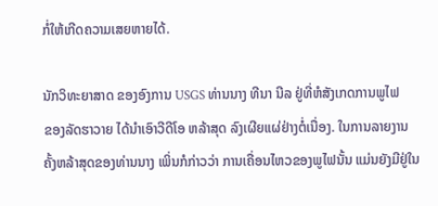ກໍ່ໃຫ້ເກີດຄວາມເສຍຫາຍໄດ້.

ນັກວິທະຍາສາດ ຂອງອົງການ USGS ທ່ານນາງ ທີນາ ນີລ ຢູ່ທີ່ຫໍສັງເກດການພູໄຟ
ຂອງລັດຮາວາຍ ໄດ້ນຳເອົາວີດີໂອ ຫລ້າສຸດ ລົງເຜີຍແຜ່ຢ່າງຕໍ່ເນື່ອງ. ໃນການລາຍງານ
ຄັ້ງຫລ້າສຸດຂອງທ່ານນາງ ເພິ່ນກໍກ່າວວ່າ ການເຄື່ອນໄຫວຂອງພູໄຟນັ້ນ ແມ່ນຍັງມີຢູ່ໃນ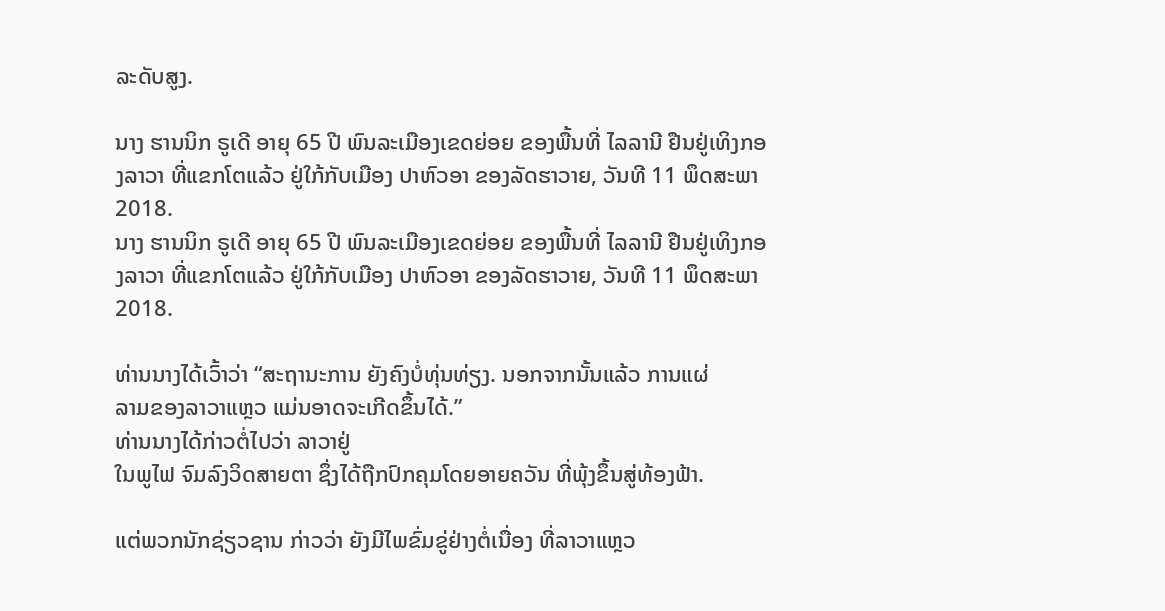ລະດັບສູງ.

ນາງ ຮານນິກ ຣູເດີ ອາຍຸ 65 ປີ ພົນລະເມືອງເຂດຍ່ອຍ ຂອງພື້ນທີ່ ໄລລານີ ຢືນຢູ່ເທິງກອງລາວາ ທີ່ແຂກໂຕແລ້ວ ຢູ່ໃກ້ກັບເມືອງ ປາຫົວອາ ຂອງລັດຮາວາຍ, ວັນທີ 11 ພຶດສະພາ 2018.
ນາງ ຮານນິກ ຣູເດີ ອາຍຸ 65 ປີ ພົນລະເມືອງເຂດຍ່ອຍ ຂອງພື້ນທີ່ ໄລລານີ ຢືນຢູ່ເທິງກອງລາວາ ທີ່ແຂກໂຕແລ້ວ ຢູ່ໃກ້ກັບເມືອງ ປາຫົວອາ ຂອງລັດຮາວາຍ, ວັນທີ 11 ພຶດສະພາ 2018.

ທ່ານນາງໄດ້ເວົ້າວ່າ “ສະຖານະການ ຍັງຄົງບໍ່ທຸ່ນທ່ຽງ. ນອກຈາກນັ້ນແລ້ວ ການແຜ່
ລາມຂອງລາວາແຫຼວ ແມ່ນອາດຈະເກີດຂຶ້ນໄດ້.”
ທ່ານນາງໄດ້ກ່າວຕໍ່ໄປວ່າ ລາວາຢູ່
ໃນພູໄຟ ຈົມລົງວິດສາຍຕາ ຊຶ່ງໄດ້ຖືກປົກຄຸມໂດຍອາຍຄວັນ ທີ່ພຸ້ງຂຶ້ນສູ່ທ້ອງຟ້າ.

ແຕ່ພວກນັກຊ່ຽວຊານ ກ່າວວ່າ ຍັງມີໄພຂົ່ມຂູ່ຢ່າງຕໍ່ເນື່ອງ ທີ່ລາວາແຫຼວ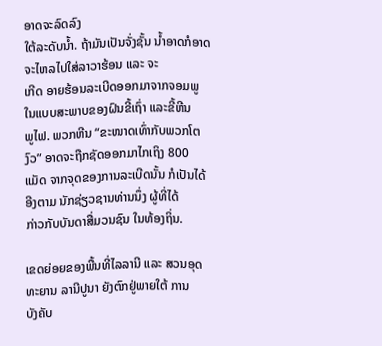ອາດຈະລົດລົງ
ໃຕ້ລະດັບນ້ຳ. ຖ້າມັນເປັນຈັ່ງຊັ້ນ ນ້ຳອາດກໍອາດຈະໄຫລໄປໃສ່ລາວາຮ້ອນ ແລະ ຈະ
ເກີດ ອາຍຮ້ອນລະເບີດອອກມາຈາກຈອມພູ ໃນແບບສະພາບຂອງຝົນຂີ້ເຖົ່າ ແລະຂີ້ຫີນ
ພູໄຟ. ພວກຫີນ “ຂະໜາດເທົ່າກັບພວກໂຕງົວ” ອາດຈະຖືກຊັດອອກມາໄກເຖິງ 800
ແມັດ ຈາກຈຸດຂອງການລະເບີດນັ້ນ ກໍເປັນໄດ້ ອີງຕາມ ນັກຊ່ຽວຊານທ່ານນຶ່ງ ຜູ້ທີ່ໄດ້
ກ່າວກັບບັນດາສື່ມວນຊົນ ໃນທ້ອງຖິ່ນ.

ເຂດຍ່ອຍຂອງພື້ນທີ່ໄລລານີ ແລະ ສວນອຸດທະຍານ ລານີປູນາ ຍັງຕົກຢູ່ພາຍໃຕ້ ການ
ບັງຄັບ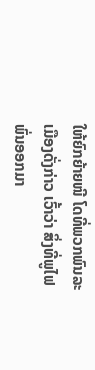ໃຫ້ຍົກຍ້າຍໜີ ໂດທີ່ພວກພົນລະເມືອງດັ່ງກ່າວ ເວົ້າວ່າ ສິ່ງທີ່ພູໄຟພົ່ນອອກມາ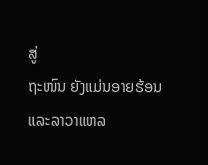ສູ່
ຖະໜົນ ຍັງແມ່ນອາຍຮ້ອນ ແລະລາວາແຫລ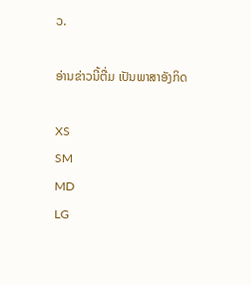ວ.

ອ່ານຂ່າວນີ້ຕື່ມ ເປັນພາສາອັງກິດ

XS
SM
MD
LG